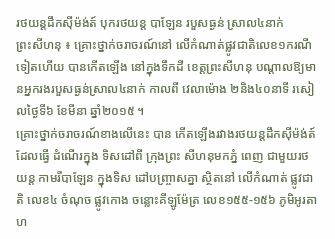រថយន្ដដឹកស៊ីម៉ង់ត៍ បុករថយន្ដ បាឡែន របួសធ្ងន់ ស្រាល៤នាក់
ព្រះសីហនុ ៖ គ្រោះថ្នាក់ចរាចរណ៍នៅ លើកំណាត់ផ្លូវជាតិលេខ១ករណីទៀតហើយ បានកើតឡើង នៅក្នុងទឹកដី ខេត្ដព្រះសីហនុ បណ្ដាលឱ្យមានអ្នករងរបួសធ្ងន់ស្រាល៤នាក់ កាលពី វេលាម៉ោង ២និង៤០នាទី រសៀលថ្ងៃទី៦ ខែមីនា ឆ្នាំ២០១៥ ។
គ្រោះថ្នាក់ចរាចរណ៍ខាងលើនេះ បាន កើតឡើងរវាងរថយន្ដដឹកស៊ីម៉ង់ត៍ ដែលធ្វើ ដំណើរក្នុង ទិសដៅពី ក្រុងព្រះ សីហនុមកភ្នំ ពេញ ជាមួយរថយន្ដ កាមរីបាឡែន ក្នុងទិស ដៅបញ្ច្រាសគ្នា ស្ថិតនៅ លើកំណាត់ ផ្លូវជាតិ លេខ៤ ចំណុច ផ្លូវកោង ចន្លោះគីឡូម៉ែត្រ លេខ១៥៥-១៥៦ ភូមិអូរតាហ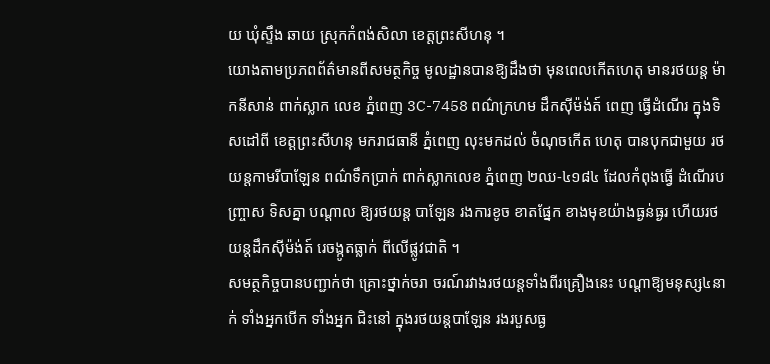យ ឃុំស្ទឹង ឆាយ ស្រុកកំពង់សិលា ខេត្ដព្រះសីហនុ ។
យោងតាមប្រភពព័ត៌មានពីសមត្ថកិច្ច មូលដ្ឋានបានឱ្យដឹងថា មុនពេលកើតហេតុ មានរថយន្ដ ម៉ាកនីសាន់ ពាក់ស្លាក លេខ ភ្នំពេញ 3C-7458 ពណ៌ក្រហម ដឹកស៊ីម៉ង់ត៍ ពេញ ធ្វើដំណើរ ក្នុងទិសដៅពី ខេត្ដព្រះសីហនុ មករាជធានី ភ្នំពេញ លុះមកដល់ ចំណុចកើត ហេតុ បានបុកជាមួយ រថយន្ដកាមរីបាឡែន ពណ៌ទឹកប្រាក់ ពាក់ស្លាកលេខ ភ្នំពេញ ២ឈ-៤១៨៤ ដែលកំពុងធ្វើ ដំណើរបញ្ច្រាស ទិសគ្នា បណ្ដាល ឱ្យរថយន្ដ បាឡែន រងការខូច ខាតផ្នែក ខាងមុខយ៉ាងធ្ងន់ធ្ងរ ហើយរថយន្ដដឹកស៊ីម៉ង់ត៍ រេចង្កូតធ្លាក់ ពីលើផ្លូវជាតិ ។
សមត្ថកិច្ចបានបញ្ជាក់ថា គ្រោះថ្នាក់ចរា ចរណ៍រវាងរថយន្ដទាំងពីរគ្រឿងនេះ បណ្ដាឱ្យមនុស្ស៤នាក់ ទាំងអ្នកបើក ទាំងអ្នក ជិះនៅ ក្នុងរថយន្ដបាឡែន រងរបួសធ្ង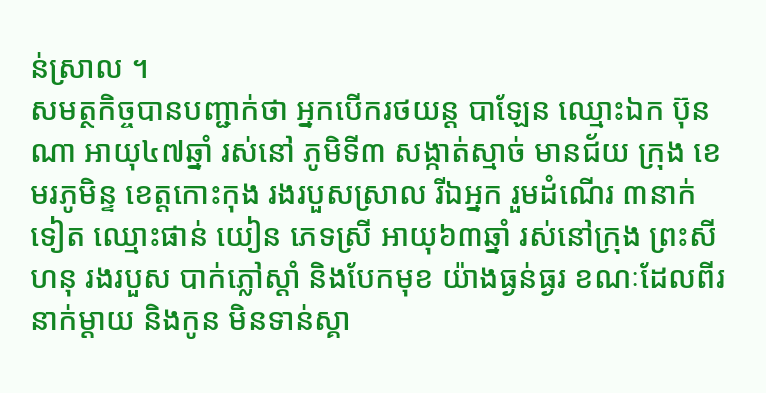ន់ស្រាល ។
សមត្ថកិច្ចបានបញ្ជាក់ថា អ្នកបើករថយន្ដ បាឡែន ឈ្មោះឯក ប៊ុនណា អាយុ៤៧ឆ្នាំ រស់នៅ ភូមិទី៣ សង្កាត់ស្មាច់ មានជ័យ ក្រុង ខេមរភូមិន្ទ ខេត្ដកោះកុង រងរបួសស្រាល រីឯអ្នក រួមដំណើរ ៣នាក់ទៀត ឈ្មោះផាន់ យៀន ភេទស្រី អាយុ៦៣ឆ្នាំ រស់នៅក្រុង ព្រះសីហនុ រងរបួស បាក់ភ្លៅស្ដាំ និងបែកមុខ យ៉ាងធ្ងន់ធ្ងរ ខណៈដែលពីរនាក់ម្ដាយ និងកូន មិនទាន់ស្គា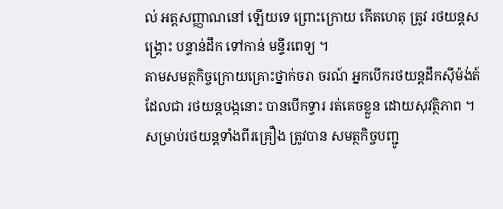ល់ អត្ដសញ្ញាណនៅ ឡើយទេ ព្រោះក្រោយ កើតហេតុ ត្រូវ រថយន្ដសង្គ្រោះ បន្ទាន់ដឹក ទៅកាន់ មន្ទីរពេទ្យ ។
តាមសមត្ថកិច្ចក្រោយគ្រោះថ្នាក់ចរា ចរណ៍ អ្នកបើករថយន្ដដឹកស៊ីម៉ង់ត៍ ដែលជា រថយន្ដបង្កនោះ បានបើកទ្វារ រត់គេចខ្លួន ដោយសុវត្ថិភាព ។
សម្រាប់រថយន្ដទាំងពីរគ្រឿង ត្រូវបាន សមត្ថកិច្ចបញ្ជូ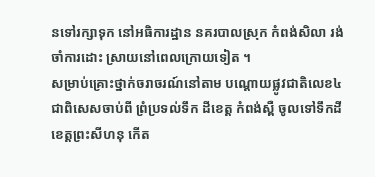នទៅរក្សាទុក នៅអធិការដ្ឋាន នគរបាលស្រុក កំពង់សិលា រង់ចាំការដោះ ស្រាយនៅពេលក្រោយទៀត ។
សម្រាប់គ្រោះថ្នាក់ចរាចរណ៍នៅតាម បណ្ដោយផ្លូវជាតិលេខ៤ ជាពិសេសចាប់ពី ព្រំប្រទល់ទឹក ដីខេត្ដ កំពង់ស្ពឺ ចូលទៅទឹកដី ខេត្ដព្រះសីហនុ កើត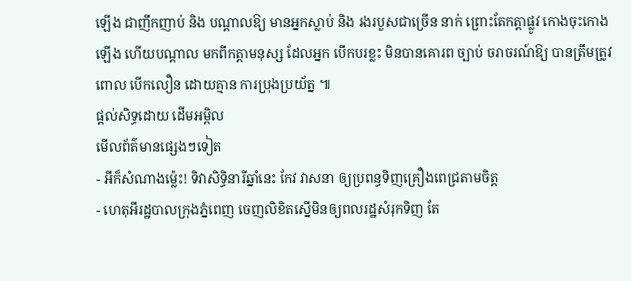ឡើង ជាញឹកញាប់ និង បណ្ដាលឱ្យ មានអ្នកស្លាប់ និង រងរបួសជាច្រើន នាក់ ព្រោះតែកត្ដាផ្លូវ កោងចុះកោងឡើង ហើយបណ្ដាល មកពីកត្ដាមនុស្ស ដែលអ្នក បើកបរខ្លះ មិនបានគោរព ច្បាប់ ចរាចរណ៍ឱ្យ បានត្រឹមត្រូវ ពោល បើកលឿន ដោយគ្មាន ការប្រុងប្រយ័ត្ន ៕
ផ្តល់សិទ្ធដោយ ដើមអម្ពិល
មើលព័ត៌មានផ្សេងៗទៀត
- អីក៏សំណាងម្ល៉េះ! ទិវាសិទ្ធិនារីឆ្នាំនេះ កែវ វាសនា ឲ្យប្រពន្ធទិញគ្រឿងពេជ្រតាមចិត្ត
- ហេតុអីរដ្ឋបាលក្រុងភ្នំពេញ ចេញលិខិតស្នើមិនឲ្យពលរដ្ឋសំរុកទិញ តែ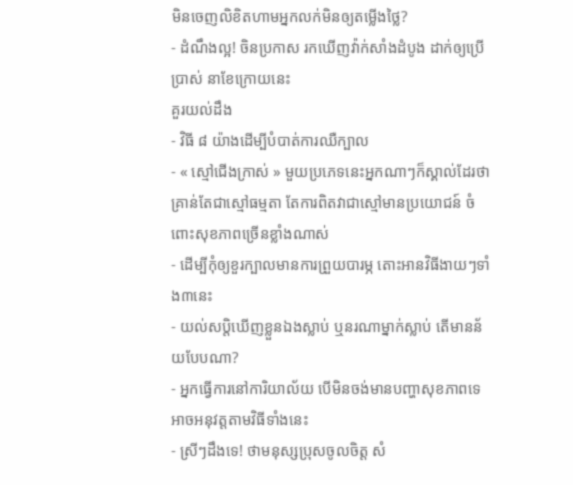មិនចេញលិខិតហាមអ្នកលក់មិនឲ្យតម្លើងថ្លៃ?
- ដំណឹងល្អ! ចិនប្រកាស រកឃើញវ៉ាក់សាំងដំបូង ដាក់ឲ្យប្រើប្រាស់ នាខែក្រោយនេះ
គួរយល់ដឹង
- វិធី ៨ យ៉ាងដើម្បីបំបាត់ការឈឺក្បាល
- « ស្មៅជើងក្រាស់ » មួយប្រភេទនេះអ្នកណាៗក៏ស្គាល់ដែរថា គ្រាន់តែជាស្មៅធម្មតា តែការពិតវាជាស្មៅមានប្រយោជន៍ ចំពោះសុខភាពច្រើនខ្លាំងណាស់
- ដើម្បីកុំឲ្យខួរក្បាលមានការព្រួយបារម្ភ តោះអានវិធីងាយៗទាំង៣នេះ
- យល់សប្តិឃើញខ្លួនឯងស្លាប់ ឬនរណាម្នាក់ស្លាប់ តើមានន័យបែបណា?
- អ្នកធ្វើការនៅការិយាល័យ បើមិនចង់មានបញ្ហាសុខភាពទេ អាចអនុវត្តតាមវិធីទាំងនេះ
- ស្រីៗដឹងទេ! ថាមនុស្សប្រុសចូលចិត្ត សំ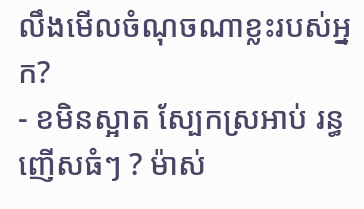លឹងមើលចំណុចណាខ្លះរបស់អ្នក?
- ខមិនស្អាត ស្បែកស្រអាប់ រន្ធញើសធំៗ ? ម៉ាស់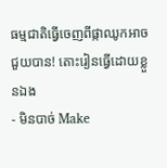ធម្មជាតិធ្វើចេញពីផ្កាឈូកអាចជួយបាន! តោះរៀនធ្វើដោយខ្លួនឯង
- មិនបាច់ Make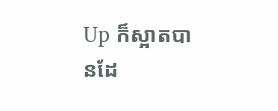Up ក៏ស្អាតបានដែ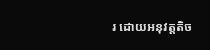រ ដោយអនុវត្តតិច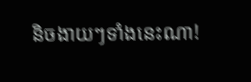និចងាយៗទាំងនេះណា!